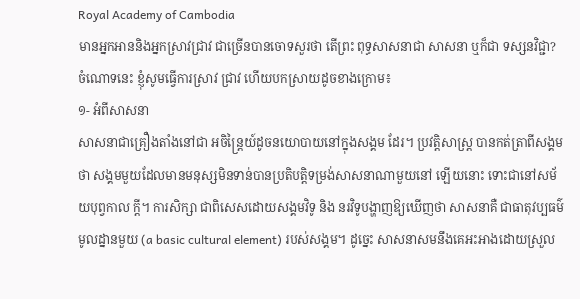Royal Academy of Cambodia
មានអ្នកអាននិងអ្នកស្រាវជ្រាវ ជាច្រើនបានចោទសួរថា តើព្រះ ពុទ្ធសាសនាជា សាសនា ឬក៏ជា ទស្សនវិជ្ជា?
ចំណោទនេះ ខ្ញុំសូមធ្វើការស្រាវ ជ្រាវ ហើយបកស្រាយដូចខាងក្រោម៖
១- អំពីសាសនា
សាសនាជាគ្រឿងតាំងនៅជា អចិន្ដ្រៃយ៍ដូចនយោបាយនៅក្នុងសង្គម ដែរ។ ប្រវត្ដិសាស្ដ្រ បានកត់ត្រាពីសង្គមថា សង្គមមួយដែលមានមនុស្សមិនទាន់បានប្រតិបត្ដិទម្រង់សាសនាណាមួយនៅ ឡើយនោះ ទោះជានៅសម័យបុព្វកាល ក្ដី។ ការសិក្សា ជាពិសេសដោយសង្គមវិទូ និង នរវិទូបង្ហាញឱ្យឃើញថា សាសនាគឺ ជាធាតុវប្បធម៌មូលដ្នានមួយ (a basic cultural element) របស់សង្គម។ ដូច្នេះ សាសនាសមនឹងគេអះអាងដោយស្រួល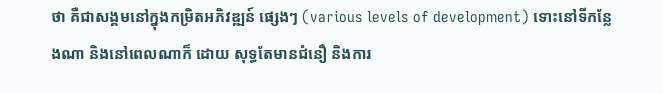ថា គឺជាសង្គមនៅក្នុងកម្រិតអភិវឌ្ឍន៍ ផ្សេងៗ (various levels of development) ទោះនៅទីកន្លែងណា និងនៅពេលណាក៏ ដោយ សុទ្ធតែមានជំនឿ និងការ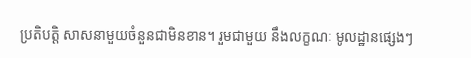ប្រតិបត្ដិ សាសនាមួយចំនួនជាមិនខាន។ រួមជាមួយ នឹងលក្ខណៈ មូលដ្ឋានផ្សេងៗ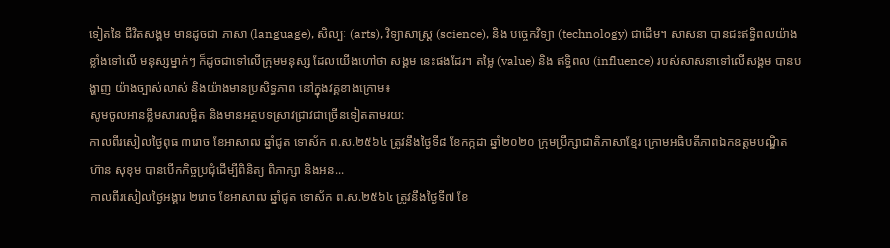ទៀតនៃ ជីវិតសង្គម មានដូចជា ភាសា (language), សិល្បៈ (arts), វិទ្យាសាស្ដ្រ (science), និង បច្ចេកវិទ្យា (technology) ជាដើម។ សាសនា បានជះឥទ្ធិពលយ៉ាងខ្លាំងទៅលើ មនុស្សម្នាក់ៗ ក៏ដូចជាទៅលើក្រុមមនុស្ស ដែលយើងហៅថា សង្គម នេះផងដែរ។ តម្លៃ (value) និង ឥទ្ធិពល (influence) របស់សាសនាទៅលើសង្គម បានបង្ហាញ យ៉ាងច្បាស់លាស់ និងយ៉ាងមានប្រសិទ្ធភាព នៅក្នុងវគ្គខាងក្រោម៖
សូមចូលអានខ្លឹមសារលម្អិត និងមានអត្ថបទស្រាវជ្រាវជាច្រើនទៀតតាមរយ:
កាលពីរសៀលថ្ងៃពុធ ៣រោច ខែអាសាឍ ឆ្នាំជូត ទោស័ក ព.ស.២៥៦៤ ត្រូវនឹងថ្ងៃទី៨ ខែកក្កដា ឆ្នាំ២០២០ ក្រុមប្រឹក្សាជាតិភាសាខ្មែរ ក្រោមអធិបតីភាពឯកឧត្តមបណ្ឌិត ហ៊ាន សុខុម បានបើកកិច្ចប្រជុំដើម្បីពិនិត្យ ពិភាក្សា និងអន...
កាលពីរសៀលថ្ងៃអង្គារ ២រោច ខែអាសាឍ ឆ្នាំជូត ទោស័ក ព.ស.២៥៦៤ ត្រូវនឹងថ្ងៃទី៧ ខែ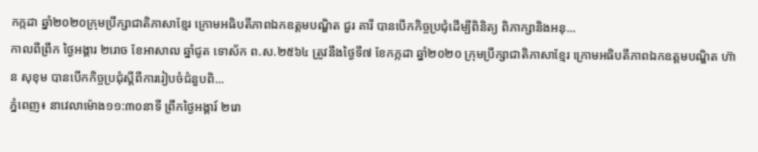កក្កដា ឆ្នាំ២០២០ក្រុមប្រឹក្សាជាតិភាសាខ្មែរ ក្រោមអធិបតីភាពឯកឧត្តមបណ្ឌិត ជួរ គារី បានបើកកិច្ចប្រជុំដើម្បីពិនិត្យ ពិភាក្សានិងអនុ...
កាលពីព្រឹក ថ្ងៃអង្គារ ២រោច ខែអាសាឍ ឆ្នាំជូត ទោស័ក ព.ស.២៥៦៤ ត្រូវនឹងថ្ងៃទី៧ ខែកក្កដា ឆ្នាំ២០២០ ក្រុមប្រឹក្សាជាតិភាសាខ្មែរ ក្រោមអធិបតីភាពឯកឧត្តមបណ្ឌិត ហ៊ាន សុខុម បានបើកកិច្ចប្រជុំស្ដីពីការរៀបចំជំនួបពិ...
ភ្នំពេញ៖ នាវេលាម៉ោង១១:៣០នាទី ព្រឹកថ្ងៃអង្គារ៍ ២រោ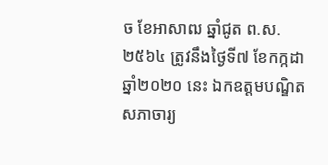ច ខែអាសាឍ ឆ្នាំជូត ព.ស. ២៥៦៤ ត្រូវនឹងថ្ងៃទី៧ ខែកក្កដា ឆ្នាំ២០២០ នេះ ឯកឧត្ដមបណ្ឌិតសភាចារ្យ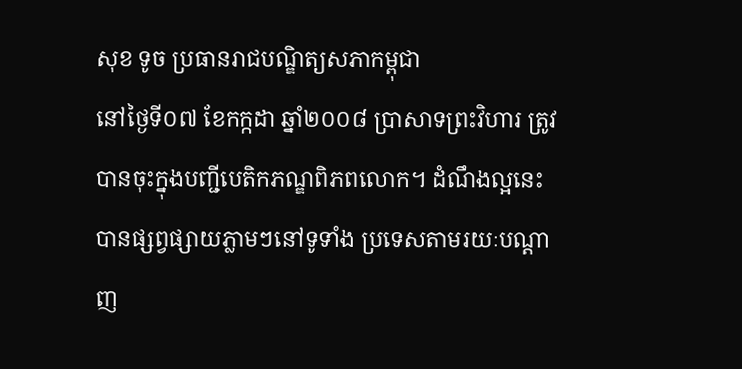សុខ ទូច ប្រធានរាជបណ្ឌិត្យសភាកម្ពុជា
នៅថ្ងៃទី០៧ ខែកក្កដា ឆ្នាំ២០០៨ ប្រាសាទព្រះវិហារ ត្រូវបានចុះក្នុងបញ្ជីបេតិកភណ្ឌពិភពលោក។ ដំណឹងល្អនេះ បានផ្សព្វផ្សាយភ្លាមៗនៅទូទាំង ប្រទេសតាមរយៈបណ្ដាញ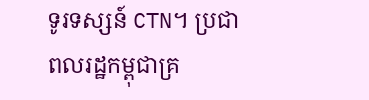ទូរទស្សន៍ CTN។ ប្រជាពលរដ្ឋកម្ពុជាគ្រ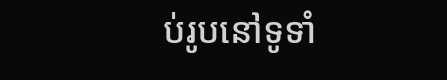ប់រូបនៅទូទាំ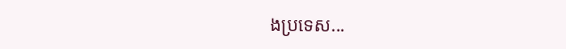ងប្រទេស...